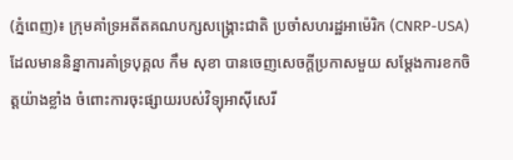(ភ្នំពេញ)៖ ក្រុមគាំទ្រអតីតគណបក្សសង្គ្រោះជាតិ ប្រចាំសហរដ្ឋអាម៉េរិក (CNRP-USA) ដែលមាននិន្នាការគាំទ្របុគ្គល កឹម សុខា បានចេញសេចក្តីប្រកាសមួយ សម្តែងការខកចិត្តយ៉ាងខ្លាំង ចំពោះការចុះផ្សាយរបស់វិទ្យុអាស៊ីសេរី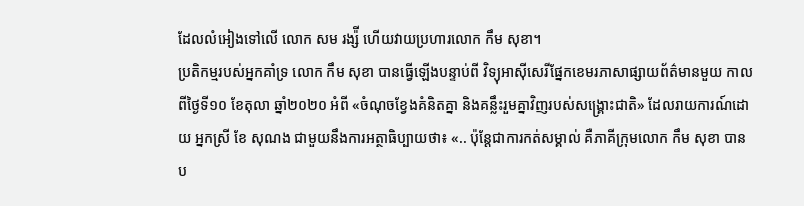ដែលលំអៀងទៅលើ លោក សម រង្ស៉ី ហើយវាយប្រហារលោក កឹម សុខា។
ប្រតិកម្មរបស់អ្នកគាំទ្រ លោក កឹម សុខា បានធ្វើឡើងបន្ទាប់ពី វិទ្យុអាស៊ីសេរីផ្នែកខេមរភាសាផ្សាយព័ត៌មានមួយ កាលពីថ្ងៃទី១០ ខែតុលា ឆ្នាំ២០២០ អំពី «ចំណុចខ្វែងគំនិតគ្នា និងគន្លឹះរួមគ្នាវិញរបស់សង្គ្រោះជាតិ» ដែលរាយការណ៍ដោយ អ្នកស្រី ខែ សុណង ជាមួយនឹងការអត្ថាធិប្បាយថា៖ «.. ប៉ុន្តែជាការកត់សម្គាល់ គឺភាគីក្រុមលោក កឹម សុខា បានប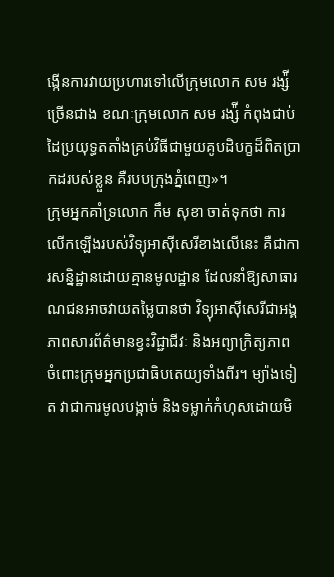ង្កើនការវាយប្រហារទៅលើក្រុមលោក សម រង្ស៉ី ច្រើនជាង ខណៈក្រុមលោក សម រង្ស៉ី កំពុងជាប់ដៃប្រយុទ្ធតតាំងគ្រប់វិធីជាមួយគូបដិបក្ខដ៏ពិតប្រាកដរបស់ខ្លួន គឺរបបក្រុងភ្នំពេញ»។
ក្រុមអ្នកគាំទ្រលោក កឹម សុខា ចាត់ទុកថា ការលើកឡើងរបស់វិទ្យុអាស៊ីសេរីខាងលើនេះ គឺជាការសន្និដ្ឋានដោយគ្មានមូលដ្ឋាន ដែលនាំឱ្យសាធារណជនអាចវាយតម្លៃបានថា វិទ្យុអាស៊ីសេរីជាអង្គភាពសារព័ត៌មានខ្វះវិជ្ជាជីវៈ និងអព្យាក្រិត្យភាព ចំពោះក្រុមអ្នកប្រជាធិបតេយ្យទាំងពីរ។ ម្យ៉ាងទៀត វាជាការមូលបង្កាច់ និងទម្លាក់កំហុសដោយមិ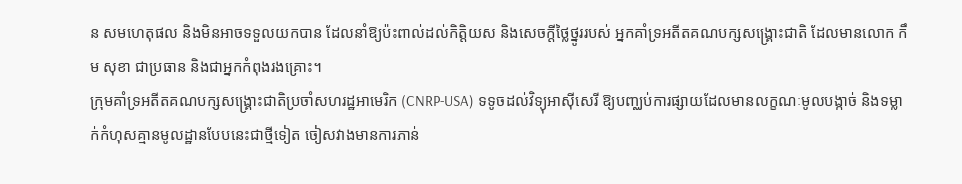ន សមហេតុផល និងមិនអាចទទួលយកបាន ដែលនាំឱ្យប៉ះពាល់ដល់កិត្តិយស និងសេចក្ដីថ្លៃថ្នូររបស់ អ្នកគាំទ្រអតីតគណបក្សសង្គ្រោះជាតិ ដែលមានលោក កឹម សុខា ជាប្រធាន និងជាអ្នកកំពុងរងគ្រោះ។
ក្រុមគាំទ្រអតីតគណបក្សសង្គ្រោះជាតិប្រចាំសហរដ្ឋអាមេរិក (CNRP-USA) ទទូចដល់វិទ្យុអាស៊ីសេរី ឱ្យបញ្ឈប់ការផ្សាយដែលមានលក្ខណៈមូលបង្កាច់ និងទម្លាក់កំហុសគ្មានមូលដ្ឋានបែបនេះជាថ្មីទៀត ចៀសវាងមានការភាន់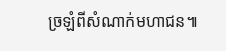ច្រឡំពីសំណាក់មហាជន៕